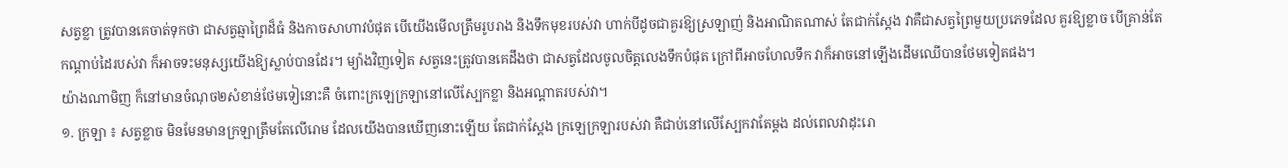សត្វខ្លា ត្រូវបានគេចាត់ទុកថា ជាសត្វឆ្មាព្រៃដ៏ធំ និងកាចសាហាវបំផុត បើយើងមើលត្រឹមរូបរាង និងទឹកមុខរបស់វា ហាក់បីដូចជាគួរឱ្យស្រឡាញ់ និងអាណិតណាស់ តែជាក់ស្ដែង វាគឺជាសត្វព្រៃមួយប្រភេទដែល គួរឱ្យខ្លាច បើគ្រាន់តែកណ្ដាប់ដៃរបស់វា ក៏អាចទះមនុស្សយើងឱ្យស្លាប់បានដែរ។ ម្យ៉ាងវិញទៀត សត្វនេះត្រូវបានគេដឹងថា ជាសត្វដែលចូលចិត្តលេងទឹកបំផុត ក្រៅពីអាចហែលទឹក វាក៏អាចនៅឡើងដើមឈើបានថែមទៀតផង។
យ៉ាងណាមិញ ក៏នៅមានចំណុច២សំខាន់ថែមទៀនោះគឺ ចំពោះក្រឡេក្រឡានៅលើស្បែកខ្លា និងអណ្ដាតរបស់វា។
១. ក្រឡា ៖ សត្វខ្លាច មិនមែនមានក្រឡាត្រឹមតែលើរោម ដែលយើងបានឃើញនោះឡើយ តែជាក់ស្ដែង ក្រឡេក្រឡារបស់វា គឺជាប់នៅលើស្បែកវាតែម្ដង ដល់ពេលវាដុះរោ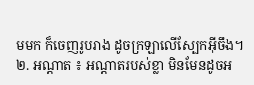មមក ក៏ចេញរូបរាង ដូចក្រឡាលើស្បែកអ៊ីចឹង។
២. អណ្ដាត ៖ អណ្តាតរបស់ខ្លា មិនមែនដូចអ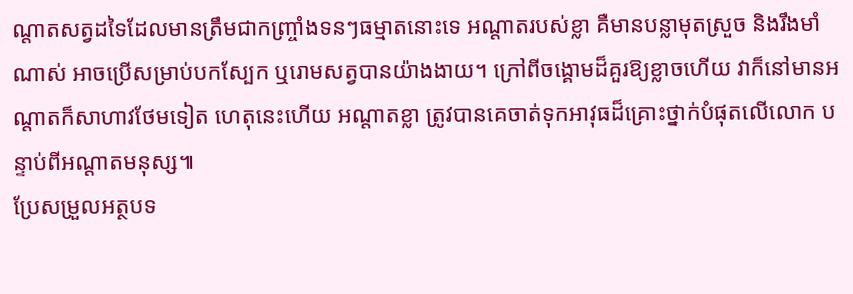ណ្ដាតសត្វដទៃដែលមានត្រឹមជាកញ្ច្រាំងទនៗធម្មាតនោះទេ អណ្ដាតរបស់ខ្លា គឺមានបន្លាមុតស្រួច និងរឹងមាំណាស់ អាចប្រើសម្រាប់បកស្បែក ឬរោមសត្វបានយ៉ាងងាយ។ ក្រៅពីចង្គោមដ៏គួរឱ្យខ្លាចហើយ វាក៏នៅមានអណ្ដាតក៏សាហាវថែមទៀត ហេតុនេះហើយ អណ្ដាតខ្លា ត្រូវបានគេចាត់ទុកអាវុធដ៏គ្រោះថ្នាក់បំផុតលើលោក បន្ទាប់ពីអណ្តាតមនុស្ស៕
ប្រែសម្រួលអត្ថបទ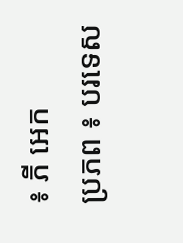៖ ភី អេក
ប្រភព ៖ បរទេស